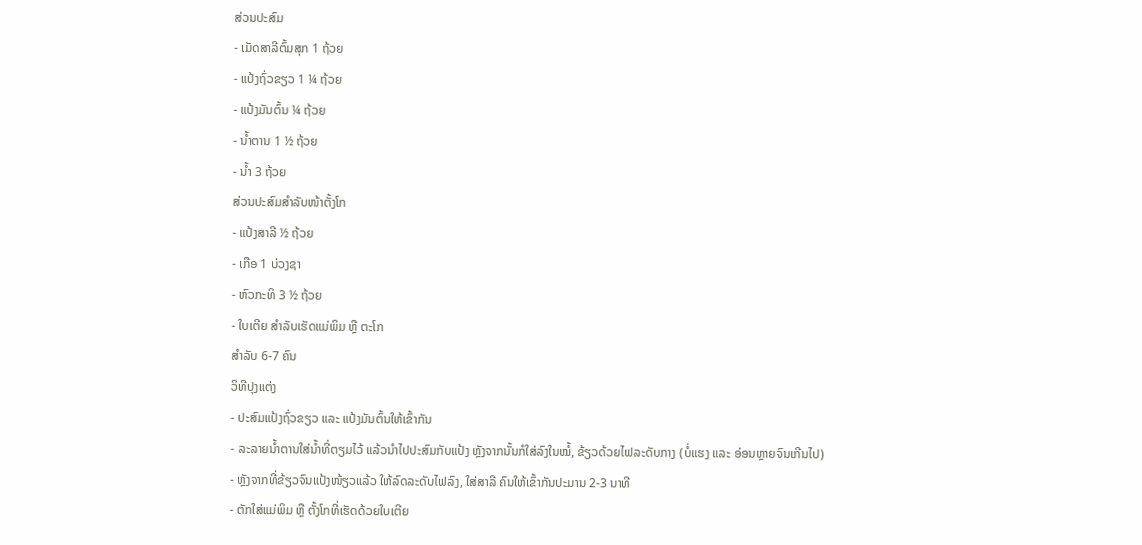ສ່ວນປະສົມ
- ເມັດສາລີຕົ້ມສຸກ 1 ຖ້ວຍ
- ແປ້ງຖົ່ວຂຽວ 1 ¼ ຖ້ວຍ
- ແປ້ງມັນຕົ້ນ ¼ ຖ້ວຍ
- ນ້ຳຕານ 1 ½ ຖ້ວຍ
- ນ້ຳ 3 ຖ້ວຍ
ສ່ວນປະສົມສຳລັບໜ້າຕັ້ງໂກ
- ແປ້ງສາລີ ½ ຖ້ວຍ
- ເກືອ 1 ບ່ວງຊາ
- ຫົວກະທິ 3 ½ ຖ້ວຍ
- ໃບເຕີຍ ສຳລັບເຮັດແມ່ພິມ ຫຼື ຕະໂກ
ສຳລັບ 6-7 ຄົນ
ວິທີປຸງແຕ່ງ
- ປະສົມແປ້ງຖົ່ວຂຽວ ແລະ ແປ້ງມັນຕົ້ນໃຫ້ເຂົ້າກັນ
- ລະລາຍນ້ຳຕານໃສ່ນ້ຳທີ່ຕຽມໄວ້ ແລ້ວນຳໄປປະສົມກັບແປ້ງ ຫຼັງຈາກນັ້ນກໍໃສ່ລົງໃນໝໍ້, ຂ້ຽວດ້ວຍໄຟລະດັບກາງ (ບໍ່ແຮງ ແລະ ອ່ອນຫຼາຍຈົນເກີນໄປ)
- ຫຼັງຈາກທີ່ຂ້ຽວຈົນແປ້ງໜ້ຽວແລ້ວ ໃຫ້ລົດລະດັບໄຟລົງ, ໃສ່ສາລີ ຄົນໃຫ້ເຂົ້າກັນປະມານ 2-3 ນາທີ
- ຕັກໃສ່ແມ່ພິມ ຫຼື ຕັ້ງໂກທີ່ເຮັດດ້ວຍໃບເຕີຍ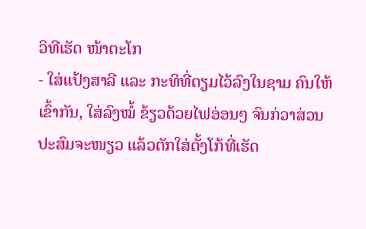ວິທີເຮັດ ໜ້າຕະໂກ
- ໃສ່ແປ້ງສາລີ ແລະ ກະທິທີ່ຕຽມໄວ້ລົງໃນຊາມ ຄົນໃຫ້ເຂົ້າກັນ, ໃສ່ລົງໝໍ້ ຂ້ຽວດ້ວຍໄຟອ່ອນໆ ຈົນກ່ວາສ່ວນປະສົມຈະໜຽວ ແລ້ວຕັກໃສ່ຕັ້ງໂກ້ທີ່ເຮັດ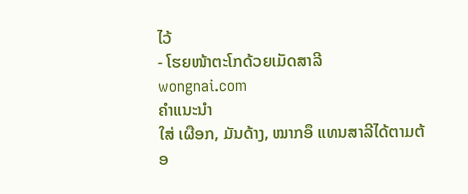ໄວ້
- ໂຮຍໜ້າຕະໂກດ້ວຍເມັດສາລີ
wongnai.com
ຄຳແນະນຳ
ໃສ່ ເຜືອກ, ມັນດ້າງ, ໝາກອຶ ແທນສາລີໄດ້ຕາມຕ້ອ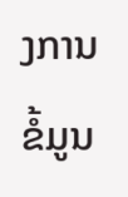ງການ
ຂໍ້ມູນ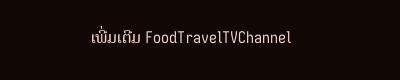ເພີ່ມເຕີມ FoodTravelTVChannel